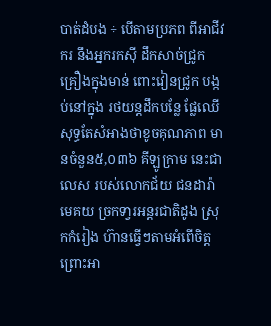បាត់ដំបង ÷ បើតាមប្រភព ពីអាជីវករ នឹងអ្នករកស៊ី ដឹកសាច់ជ្រូក គ្រឿងក្នុងមាន់ ពោះវៀនជ្រូក បង្កប់នៅក្នុង រថយន្តដឹកបន្លែ ផ្លែឈើ សុទ្ធតែសំអាងថាខូចគុណភាព មានចំនួន៥,០៣៦ គីឡូក្រាម នេះជាលេស របស់លោកជ័យ ជនដារ៉ា មេគយ ច្រកទា្វរអន្តរជាតិដូង ស្រុកកំរៀង ហ៊ានធ្វើៗតាមអំពើចិត្ត ព្រោះអា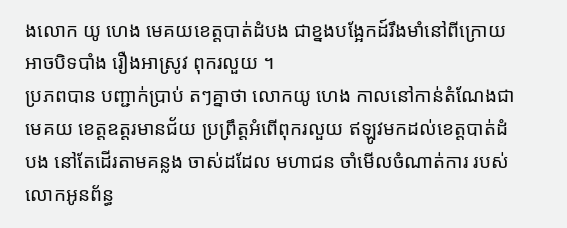ងលោក យូ ហេង មេគយខេត្តបាត់ដំបង ជាខ្នងបង្អែកដ៍រឹងមាំនៅពីក្រោយ អាចបិទបាំង រឿងអាស្រូវ ពុករលួយ ។
ប្រភពបាន បញ្ជាក់ប្រាប់ តៗគ្នាថា លោកយូ ហេង កាលនៅកាន់តំណែងជាមេគយ ខេត្តឧត្តរមានជ័យ ប្រព្រឹត្តអំពើពុករលួយ ឥឡូវមកដល់ខេត្តបាត់ដំបង នៅតែដេីរតាមគន្លង ចាស់ដដែល មហាជន ចាំមើលចំណាត់ការ របស់លោកអូនព័ន្ធ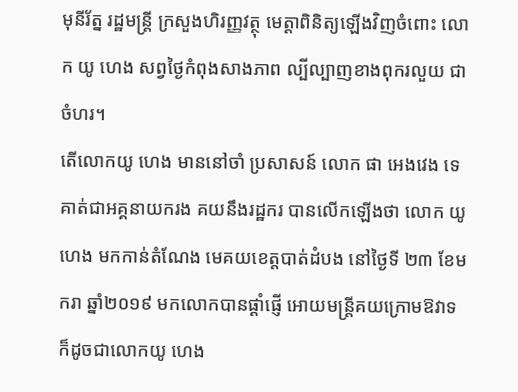មុនីរ័ត្ន រដ្ឋមន្ត្រី ក្រសួងហិរញ្ញវត្ថុ មេត្តាពិនិត្យឡើងវិញចំពោះ លោក យូ ហេង សព្វថ្ងៃកំពុងសាងភាព ល្បីល្បាញខាងពុករលួយ ជាចំហរ។
តើលោកយូ ហេង មាននៅចាំ ប្រសាសន៍ លោក ផា អេងវេង ទេ គាត់ជាអគ្គនាយករង គយនឹងរដ្ឋករ បានលើកឡើងថា លោក យូ ហេង មកកាន់តំណែង មេគយខេត្តបាត់ដំបង នៅថ្ងៃទី ២៣ ខែមករា ឆ្នាំ២០១៩ មកលោកបានផ្ដាំផ្ញើ អោយមន្ត្រីគយក្រោមឱវាទ ក៏ដូចជាលោកយូ ហេង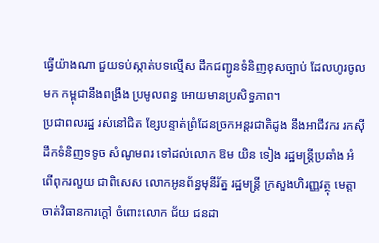ធ្វើយ៉ាងណា ជួយទប់ស្កាត់បទល្មើស ដឹកជញ្ជូនទំនិញខុសច្បាប់ ដែលហូរចូលមក កម្ពុជានឹងពង្រឹង ប្រមូលពន្ធ អោយមានប្រសិទ្ធភាព។
ប្រជាពលរដ្ឋ រស់នៅជិត ខ្សែបន្ទាត់ព្រំដែនច្រកអន្តរជាតិដូង នឹងអាជីវករ រកស៊ីដឹកទំនិញទទូច សំណូមពរ ទៅដល់លោក ឱម យិន ទៀង រដ្ឋមន្ត្រីប្រឆាំង អំពើពុករលួយ ជាពិសេស លោកអូនព័ន្ធមុនីរ័ត្ន រដ្ឋមន្ត្រី ក្រសួងហិរញ្ញវត្ថុ មេត្តាចាត់វិធានការក្តៅ ចំពោះលោក ជ័យ ជនដា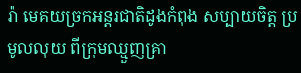រ៉ា មេគយច្រកអន្តរជាតិដូងកំពុង សប្បាយចិត្ត ប្រមូលលុយ ពីក្រុមឈ្មួញគ្រា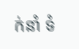ក់នាំ ទំ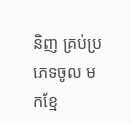និញ គ្រប់ប្រភេទចូល មកខ្មែ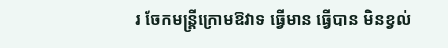រ ចែកមន្ត្រីក្រោមឱវាទ ធ្វើមាន ធ្វើបាន មិនខ្វល់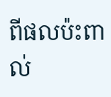ពីផលប៉ះពាល់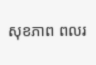សុខភាព ពលរ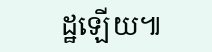ដ្ឋឡើយ៕